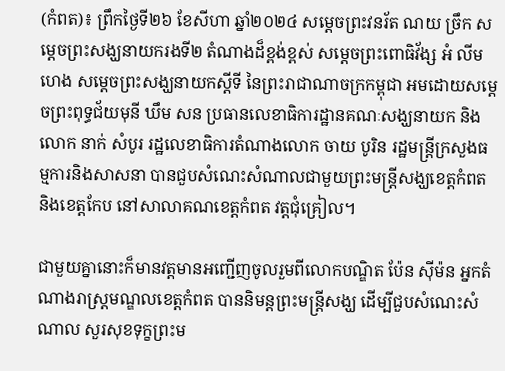(កំពត)៖ ព្រឹកថ្ងៃទី២៦ ខែសីហា ឆ្នាំ២០២៤ សម្ដេចព្រះវនរ័ត ណយ ច្រឹក សម្ដេចព្រះសង្ឃនាយករងទី២ តំណាងដ៏ខ្ពង់ខ្ពស់ សម្ដេចព្រះពោធិវ័ង្ស អំ លីមហេង សម្ដេចព្រះសង្ឃនាយកស្ដីទី នៃព្រះរាជាណាចក្រកម្ពុជា អមដោយសម្តេចព្រះពុទ្ធជ័យមុនី ឃឹម សន ប្រធានលេខាធិការដ្ឋានគណៈសង្ឃនាយក និងលោក នាក់ សំបូរ រដ្ឋលេខាធិការតំណាងលោក ចាយ បូរិន រដ្ឋមន្ត្រីក្រសួងធម្មការនិងសាសនា បានជួបសំណេះសំណាលជាមួយព្រះមន្រ្តីសង្ឃខេត្តកំពត និងខេត្តកែប នៅសាលាគណខេត្តកំពត វត្តជុំគ្រៀល។

ជាមួយគ្នានោះក៏មានវត្តមានអញ្ជើញចូលរួមពីលោកបណ្ឌិត ប៉ែន ស៊ីម៉ន អ្នកតំណាងរាស្រ្តមណ្ឌលខេត្តកំពត បាននិមន្តព្រះមន្រ្តីសង្ឃ ដើម្បីជួបសំណេះសំណាល សួរសុខទុក្ខព្រះម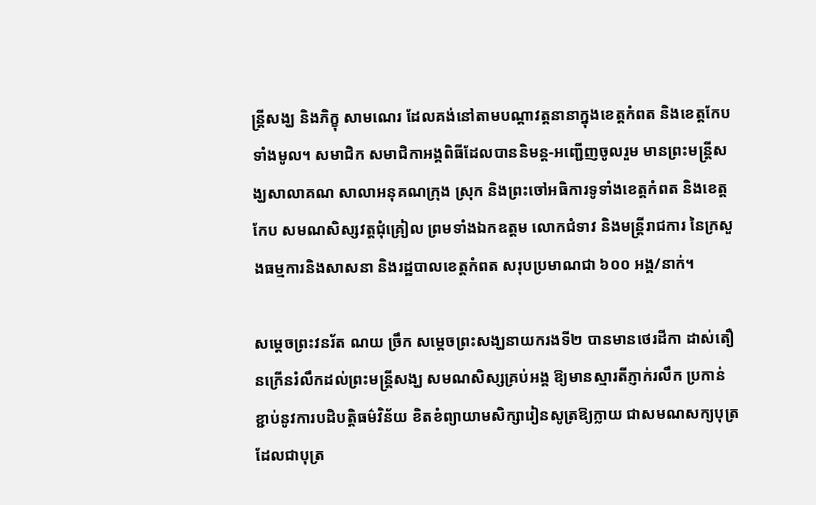ន្រ្តីសង្ឃ និងភិក្ខុ សាមណេរ ដែលគង់នៅតាមបណ្ដាវត្តនានាក្នុងខេត្តកំពត និងខេត្តកែបទាំងមូល។ សមាជិក សមាជិកាអង្គពិធីដែលបាននិមន្ត-អញ្ជើញចូលរួម មានព្រះមន្រ្តីសង្ឃសាលាគណ សាលាអនុគណក្រុង ស្រុក និងព្រះចៅអធិការទូទាំងខេត្តកំពត និងខេត្តកែប សមណសិស្សវត្តជុំគ្រៀល ព្រមទាំងឯកឧត្តម លោកជំទាវ និងមន្ត្រីរាជការ នៃក្រសួងធម្មការនិងសាសនា និងរដ្ឋបាលខេត្តកំពត សរុបប្រមាណជា ៦០០ អង្គ/នាក់។

សម្ដេចព្រះវនរ័ត ណយ ច្រឹក សម្ដេចព្រះសង្ឃនាយករងទី២ បានមានថេរដីកា ដាស់តឿនក្រើនរំលឹកដល់ព្រះមន្រ្តីសង្ឃ សមណសិស្សគ្រប់អង្គ ឱ្យមានស្មារតីភ្ញាក់រលឹក ប្រកាន់ខ្ជាប់នូវការបដិបត្តិធម៌វិន័យ ខិតខំព្យាយាមសិក្សារៀនសូត្រឱ្យក្លាយ ជាសមណសក្យបុត្រ ដែលជាបុត្រ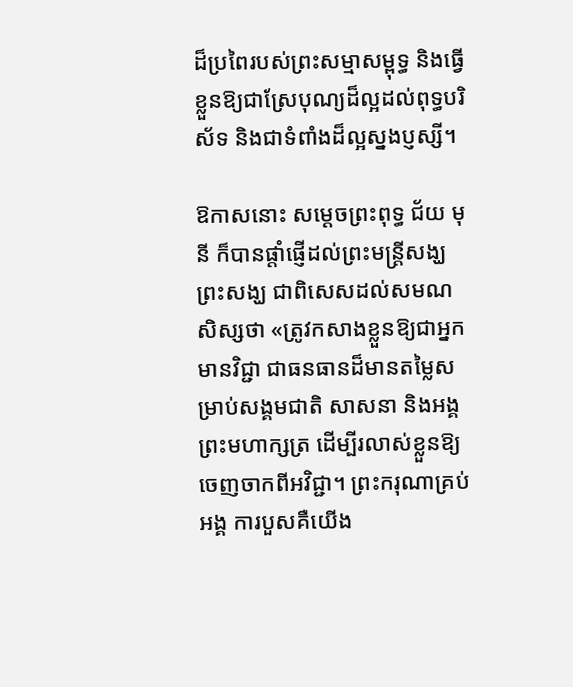ដ៏ប្រពៃរបស់ព្រះសម្មាសម្ពុទ្ធ និងធ្វើខ្លួនឱ្យជាស្រែបុណ្យដ៏ល្អដល់ពុទ្ធបរិស័ទ និងជាទំពាំងដ៏ល្អស្នងប្ញស្សី។

ឱកាសនោះ សម្ដេចព្រះពុទ្ធ ជ័យ មុនី ក៏បានផ្តាំផ្ញើដល់ព្រះមន្ត្រីសង្ឃ ព្រះសង្ឃ ជាពិសេសដល់សមណសិស្សថា «ត្រូវកសាងខ្លួនឱ្យជាអ្នកមានវិជ្ជា ជាធនធានដ៏មានតម្លៃសម្រាប់សង្គមជាតិ សាសនា និងអង្គព្រះមហាក្សត្រ ដើម្បីរលាស់ខ្លួនឱ្យចេញចាកពីអវិជ្ជា។ ព្រះករុណាគ្រប់អង្គ ការបួសគឺយើង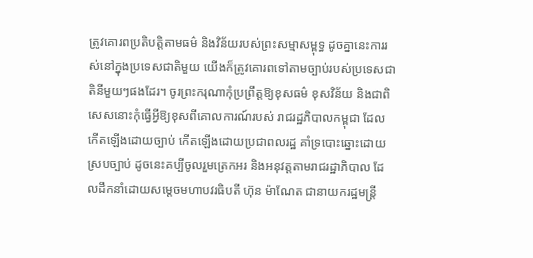ត្រូវគោរពប្រតិបត្តិតាមធម៌ និងវិន័យរបស់ព្រះសម្មាសម្ពុទ្ធ ដូចគ្នានេះការរស់នៅក្នុងប្រទេសជាតិមួយ យើងក៏ត្រូវគោរពទៅតាមច្បាប់របស់ប្រទេសជាតិនីមួយៗផងដែរ។ ចូរព្រះករុណាកុំប្រព្រឹត្តឱ្យខុសធម៌ ខុសវិន័យ និងជាពិសេសនោះកុំធ្វើអ្វីឱ្យខុសពីគោលការណ៍របស់ រាជរដ្ឋភិបាលកម្ពុជា ដែលកើតឡើងដោយច្បាប់ កើតឡើងដោយប្រជាពលរដ្ឋ គាំទ្របោះឆ្នោះដោយស្របច្បាប់ ដូចនេះគប្បីចូលរួមត្រេកអរ និងអនុវត្តតាមរាជរដ្ឋាភិបាល ដែលដឹកនាំដោយសម្ដេចមហាបវរធិបតី ហ៊ុន ម៉ាណែត ជានាយករដ្ឋមន្ត្រី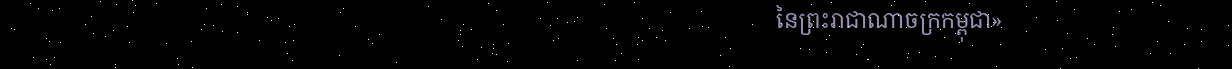នៃព្រះរាជាណាចក្រកម្ពុជា»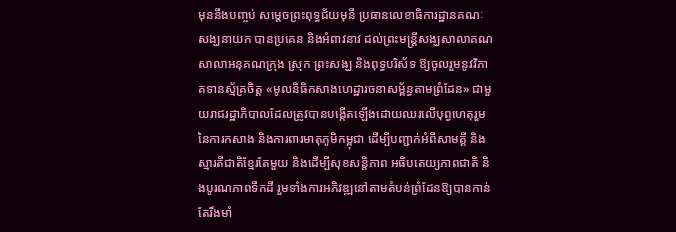មុននឹងបញ្ចប់ សម្ដេចព្រះពុទ្ធជ័យមុនី ប្រធានលេខាធិការដ្ឋានគណៈសង្ឃនាយក បានប្រគេន និងអំពាវនាវ ដល់ព្រះមន្ត្រីសង្ឃសាលាគណ សាលាអនុគណក្រុង ស្រុក ព្រះសង្ឃ និងពុទ្ធបរិស័ទ ឱ្យចូលរួមនូវវិភាគទានស្ម័គ្រចិត្ត «មូលនិធិកសាងហេដ្ឋារចនាសម្ព័ន្ធតាមព្រំដែន» ជាមួយរាជរដ្ឋាភិបាលដែលត្រូវបានបង្កើតឡើងដោយឈរលើបុព្វហេតុរួមនៃការកសាង និងការពារមាតុភូមិកម្ពុជា ដើម្បីបញ្ជាក់អំពីសាមគ្គី និងស្មារតីជាតិខ្មែរតែមួយ និងដើម្បីសុខសន្តិភាព អធិបតេយ្យភាពជាតិ និងបូរណភាពទឹកដី រួមទាំងការអភិវឌ្ឍនៅតាមតំបន់ព្រំដែនឱ្យបានកាន់តែរឹងមាំ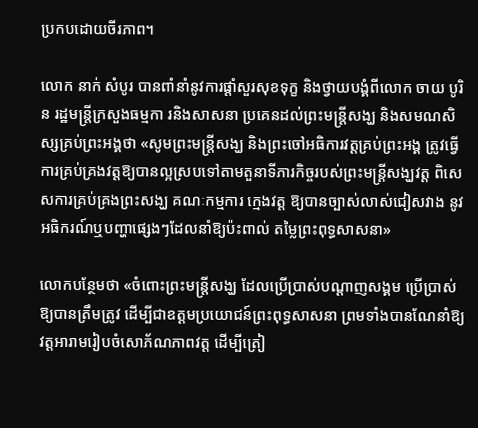ប្រកបដោយចីរភាព។

លោក នាក់ សំបូរ បានពាំនាំនូវការផ្តាំសួរសុខទុក្ខ និងថ្វាយបង្គំពីលោក ចាយ បូរិន រដ្ឋមន្រ្តីក្រសួងធម្មកា រនិងសាសនា ប្រគេនដល់ព្រះមន្រ្តីសង្ឃ និងសមណសិស្សគ្រប់ព្រះអង្គថា «សូមព្រះមន្រ្តីសង្ឃ និងព្រះចៅអធិការវត្តគ្រប់ព្រះអង្គ ត្រូវធ្វើការគ្រប់គ្រងវត្តឱ្យបានល្អស្របទៅតាមតួនាទីភារកិច្ចរបស់ព្រះមន្រ្តីសង្ឃវត្ត ពិសេសការគ្រប់គ្រងព្រះសង្ឃ គណៈកម្មការ ក្មេងវត្ត ឱ្យបានច្បាស់លាស់ជៀសវាង នូវអធិករណ៍ឬបញ្ហាផ្សេងៗដែលនាំឱ្យប៉ះពាល់ តម្លៃព្រះពុទ្ធសាសនា»

លោកបន្ថែមថា «ចំពោះព្រះមន្រ្តីសង្ឃ ដែលប្រើប្រាស់បណ្ដាញសង្គម ប្រើប្រាស់ឱ្យបានត្រឹមត្រូវ ដើម្បីជាឧត្តមប្រយោជន៍ព្រះពុទ្ធសាសនា ព្រមទាំងបានណែនាំឱ្យវត្តអារាមរៀបចំសោភ័ណភាពវត្ត ដើម្បីត្រៀ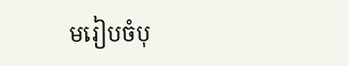មរៀបចំបុ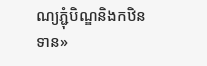ណ្យភ្ជុំបិណ្ឌនិងកឋិនទាន»